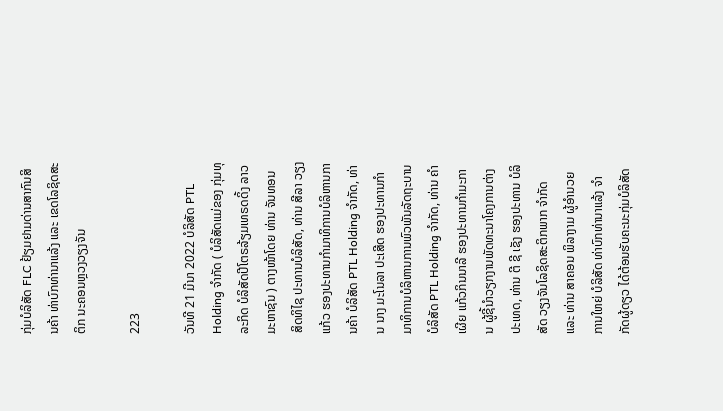ກຸ່ມບໍລິສັດ FLC ຢ້ຽມຢາມດ່ານສາກົນສິນຄ້າ ທ່າບົກທ່ານາແລ້ງ ແລະ ເຂດໂລຊິດສະຕິກ ນະຄອນຫຼວງວຽງຈັນ

223

ວັນທີ 21 ມີນາ 2022 ບໍລິສັດ PTL Holding ຈຳກັດ ( ບໍລິສັດແມ່ຂອງ ກຸ່ມທຸລະກິດ ບໍລິສັດປີໂຕຣລ້ຽມເທຣດດິ້ງ ລາວ ມະຫາຊົນ ) ຕາງໜ້າໂດຍ ທ່ານ ຈັນທອນ ສິດທິໄຊ ປະທານບໍລິສັດ, ທ່ານ ສີລາ ວຽງແກ້ວ ຮອງປະທານກຳມາທິການບໍລິຫານການຄ້າ ບໍລິສັດ PTL Holding ຈຳກັດ, ທ່ານ ນາງ ມະໂນລາ ປະເສີດ ຮອງປະທານກຳມາທິການບໍລິຫານການພົວພັນລັດຖະບານບໍລິສັດ PTL Holding ຈຳກັດ, ທ່ານ ຄໍາເຜີຍ ແກ້ວກິນນາລີ ຮອງປະທານກໍາມະການ ຜູ້ຊີ້ນໍາວຽກງານພັດທະນາໂຄງການຕ່າງປະເທດ, ທ່ານ ຕີ ຊີ ເຊັງ ຮອງປະທານ ບໍລິສັດ ວຽງຈັນໂລຊິດສະຕິກພາກ ຈຳກັດ ແລະ ທ່ານ ສາຄອນ ພິລາງາມ ຜູ້ອຳນວຍການໃຫຍ່ ບໍລິສັດ ທ່າບົກທ່ານາແລ້ງ ຈຳກັດຜູ້ດຽວ ໄດ້ຕ້ອນຮັບຄະນະກຸ່ມບໍລິສັດ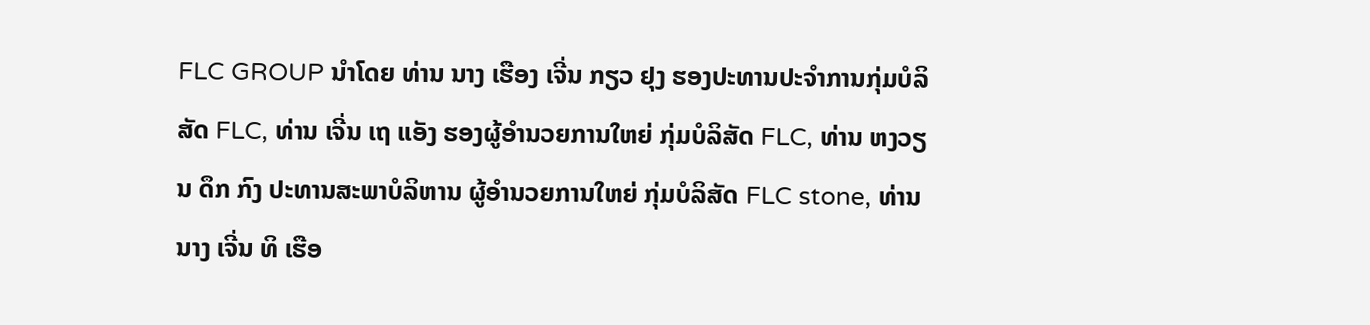FLC GROUP ນຳໂດຍ ທ່ານ ນາງ ເຮືອງ ເຈີ່ນ ກຽວ ຢຸງ ຮອງປະທານປະຈຳການກຸ່ມບໍລິສັດ FLC, ທ່ານ ເຈີ່ນ ເຖ ແອັງ ຮອງຜູ້ອຳນວຍການໃຫຍ່ ກຸ່ມບໍລິສັດ FLC, ທ່ານ ຫງວຽນ ດຶກ ກົງ ປະທານສະພາບໍລິຫານ ຜູ້ອຳນວຍການໃຫຍ່ ກຸ່ມບໍລິສັດ FLC stone, ທ່ານ ນາງ ເຈີ່ນ ທິ ເຮືອ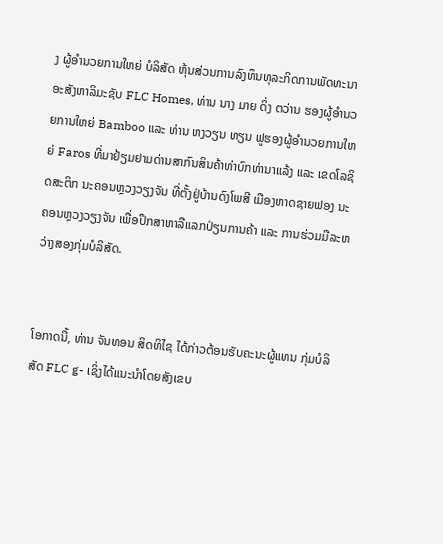ງ ຜູ້ອຳນວຍການໃຫຍ່ ບໍລິສັດ ຫຸ້ນສ່ວນການລົງທຶນທຸລະກິດການພັດທະນາອະສັງຫາລິມະຊັບ FLC Homes, ທ່ານ ນາງ ມາຍ ດິ່ງ ຕວ່ານ ຮອງຜູ້ອຳນວຍການໃຫຍ່ Bamboo ແລະ ທ່ານ ຫງວຽນ ທຽນ ຟູຮອງຜູ້ອຳນວຍການໃຫຍ່ Faros ທີ່ມາຢ້ຽມຢາມດ່ານສາກົນສິນຄ້າທ່າບົກທ່ານາແລ້ງ ແລະ ເຂດໂລຊິດສະຕິກ ນະຄອນຫຼວງວຽງຈັນ ທີ່ຕັ້ງຢູ່ບ້ານດົງໂພສີ ເມືອງຫາດຊາຍຟອງ ນະຄອນຫຼວງວຽງຈັນ ເພື່ອປຶກສາຫາລືແລກປ່ຽນການຄ້າ ແລະ ການຮ່ວມມືລະຫວ່າງສອງກຸ່ມບໍລິສັດ.


ໂອກາດນີ້, ທ່ານ ຈັນທອນ ສິດທິໄຊ ໄດ້ກ່າວຕ້ອນຮັບຄະນະຜູ້ແທນ ກຸ່ມບໍລິສັດ FLC g- ເຊິ່ງໄດ້ແນະນຳໂດຍສັງເຂບ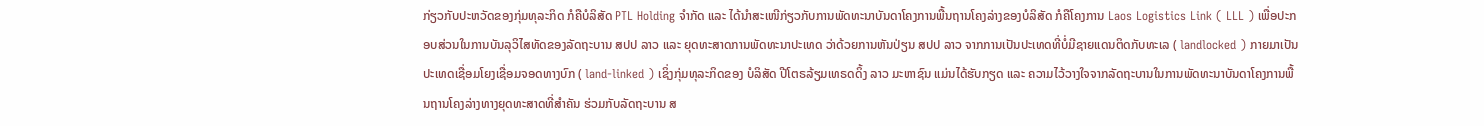ກ່ຽວກັບປະຫວັດຂອງກຸ່ມທຸລະກິດ ກໍຄືບໍລິສັດ PTL Holding ຈຳກັດ ແລະ ໄດ້ນຳສະເໜີກ່ຽວກັບການພັດທະນາບັນດາໂຄງການພື້ນຖານໂຄງລ່າງຂອງບໍລິສັດ ກໍຄືໂຄງການ Laos Logistics Link ( LLL ) ເພື່ອປະກອບສ່ວນໃນການບັນລຸວິໄສທັດຂອງລັດຖະບານ ສປປ ລາວ ແລະ ຍຸດທະສາດການພັດທະນາປະເທດ ວ່າດ້ວຍການຫັນປ່ຽນ ສປປ ລາວ ຈາກການເປັນປະເທດທີ່ບໍ່ມີຊາຍແດນຕິດກັບທະເລ ( landlocked ) ກາຍມາເປັນປະເທດເຊື່ອມໂຍງເຊື່ອມຈອດທາງບົກ ( land-linked ) ເຊິ່ງກຸ່ມທຸລະກິດຂອງ ບໍລິສັດ ປີໂຕຣລ້ຽມເທຣດດິ້ງ ລາວ ມະຫາຊົນ ແມ່ນໄດ້ຮັບກຽດ ແລະ ຄວາມໄວ້ວາງໃຈຈາກລັດຖະບານໃນການພັດທະນາບັນດາໂຄງການພື້ນຖານໂຄງລ່າງທາງຍຸດທະສາດທີ່ສຳຄັນ ຮ່ວມກັບລັດຖະບານ ສ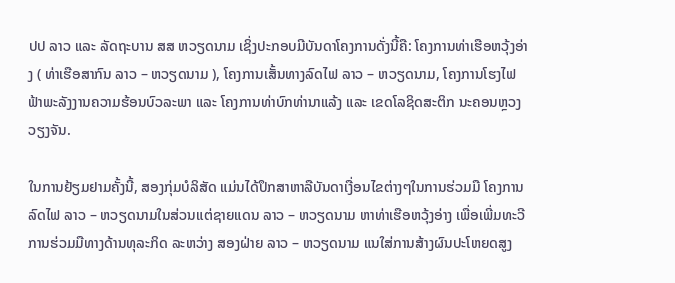ປປ ລາວ ແລະ ລັດຖະບານ ສສ ຫວຽດນາມ ເຊິ່ງປະກອບມີບັນດາໂຄງການດັ່ງນີ້ຄື: ໂຄງການທ່າເຮືອຫວຸ້ງອ່າງ ( ທ່າເຮືອສາກົນ ລາວ – ຫວຽດນາມ ), ໂຄງການເສັ້ນທາງລົດໄຟ ລາວ – ຫວຽດນາມ, ໂຄງການໂຮງໄຟຟ້າພະລັງງານຄວາມຮ້ອນບົວລະພາ ແລະ ໂຄງການທ່າບົກທ່ານາແລ້ງ ແລະ ເຂດໂລຊິດສະຕິກ ນະຄອນຫຼວງວຽງຈັນ.

ໃນການຢ້ຽມຢາມຄັ້ງນີ້, ສອງກຸ່ມບໍລິສັດ ແມ່ນໄດ້ປຶກສາຫາລືບັນດາເງື່ອນໄຂຕ່າງໆໃນການຮ່ວມມື ໂຄງການລົດໄຟ ລາວ – ຫວຽດນາມໃນສ່ວນແຕ່ຊາຍແດນ ລາວ – ຫວຽດນາມ ຫາທ່າເຮືອຫວຸ້ງອ່າງ ເພື່ອເພີ່ມທະວີການຮ່ວມມືທາງດ້ານທຸລະກິດ ລະຫວ່າງ ສອງຝ່າຍ ລາວ – ຫວຽດນາມ ແນໃສ່ການສ້າງຜົນປະໂຫຍດສູງ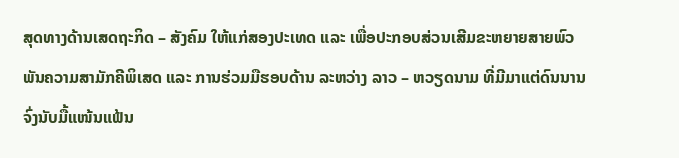ສຸດທາງດ້ານເສດຖະກິດ – ສັງຄົມ ໃຫ້ແກ່ສອງປະເທດ ແລະ ເພື່ອປະກອບສ່ວນເສີມຂະຫຍາຍສາຍພົວພັນຄວາມສາມັກຄີພິເສດ ແລະ ການຮ່ວມມືຮອບດ້ານ ລະຫວ່າງ ລາວ – ຫວຽດນາມ ທີ່ມີມາແຕ່ດົນນານຈົ່ງນັບມື້ແໜ້ນແຟ້ນ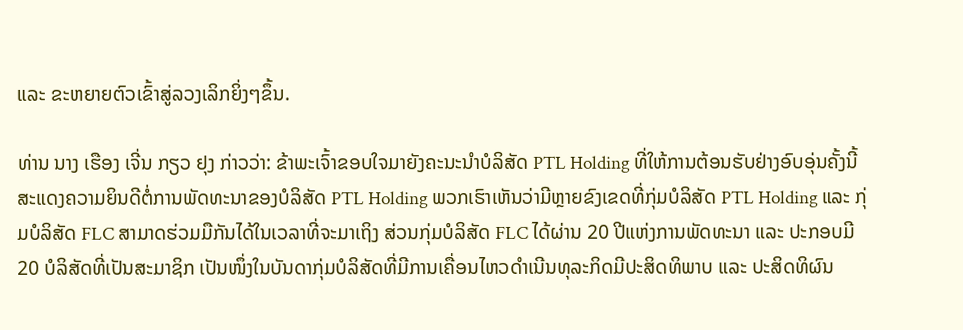ແລະ ຂະຫຍາຍຕົວເຂົ້າສູ່ລວງເລິກຍິ່ງໆຂຶ້ນ.

ທ່ານ ນາງ ເຮືອງ ເຈີ່ນ ກຽວ ຢຸງ ກ່າວວ່າ: ຂ້າພະເຈົ້າຂອບໃຈມາຍັງຄະນະນໍາບໍລິສັດ PTL Holding ທີ່ໃຫ້ການຕ້ອນຮັບຢ່າງອົບອຸ່ນຄັ້ງນີ້ ສະແດງຄວາມຍິນດີຕໍ່ການພັດທະນາຂອງບໍລິສັດ PTL Holding ພວກເຮົາເຫັນວ່າມີຫຼາຍຂົງເຂດທີ່ກຸ່ມບໍລິສັດ PTL Holding ແລະ ກຸ່ມບໍລິສັດ FLC ສາມາດຮ່ວມມືກັນໄດ້ໃນເວລາທີ່ຈະມາເຖິງ ສ່ວນກຸ່ມບໍລິສັດ FLC ໄດ້ຜ່ານ 20 ປີແຫ່ງການພັດທະນາ ແລະ ປະກອບມີ 20 ບໍລິສັດທີ່ເປັນສະມາຊິກ ເປັນໜຶ່ງໃນບັນດາກຸ່ມບໍລິສັດທີ່ມີການເຄື່ອນໄຫວດໍາເນີນທຸລະກິດມີປະສິດທິພາບ ແລະ ປະສິດທິຜົນ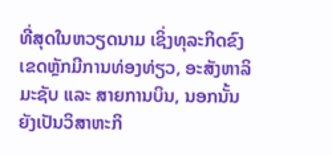ທີ່ສຸດໃນຫວຽດນາມ ເຊິ່ງທຸລະກິດຂົງເຂດຫຼັກມີການທ່ອງທ່ຽວ, ອະສັງຫາລິມະຊັບ ແລະ ສາຍການບິນ, ນອກນັ້ນຍັງເປັນວິສາຫະກິ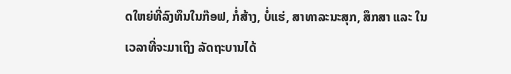ດໃຫຍ່ທີ່ລົງທຶນໃນກ໊ອຟ, ກໍ່ສ້າງ, ບໍ່ແຮ່, ສາທາລະນະສຸກ, ສຶກສາ ແລະ ໃນເວລາທີ່ຈະມາເຖິງ ລັດຖະບານໄດ້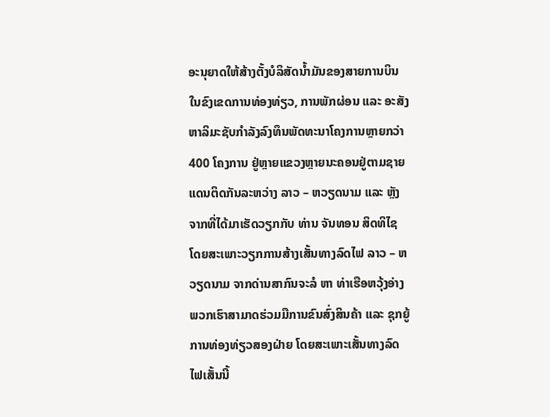ອະນຸຍາດໃຫ້ສ້າງຕັ້ງບໍລິສັດນໍ້າມັນຂອງສາຍການບິນໃນຂົງເຂດການທ່ອງທ່ຽວ, ການພັກຜ່ອນ ແລະ ອະສັງຫາລິມະຊັບກຳລັງລົງທຶນພັດທະນາໂຄງການຫຼາຍກວ່າ 400 ໂຄງການ ຢູ່ຫຼາຍແຂວງຫຼາຍນະຄອນຢູ່ຕາມຊາຍແດນຕິດກັນລະຫວ່າງ ລາວ – ຫວຽດນາມ ແລະ ຫຼັງຈາກທີ່ໄດ້ມາເຮັດວຽກກັບ ທ່ານ ຈັນທອນ ສິດທິໄຊ ໂດຍສະເພາະວຽກການສ້າງເສັ້ນທາງລົດໄຟ ລາວ – ຫວຽດນາມ ຈາກດ່ານສາກົນຈະລໍ ຫາ ທ່າເຮືອຫວຸ້ງອ່າງ ພວກເຮົາສາມາດຮ່ວມມືການຂົນສົ່ງສິນຄ້າ ແລະ ຊຸກຍູ້ການທ່ອງທ່ຽວສອງຝ່າຍ ໂດຍສະເພາະເສັ້ນທາງລົດໄຟເສັ້ນນີ້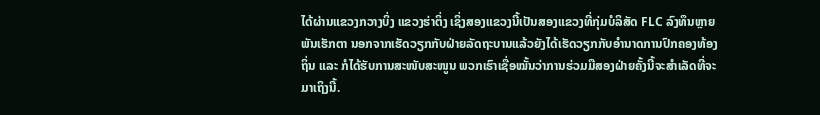ໄດ້ຜ່ານແຂວງກວາງບິ່ງ ແຂວງຮ່າຕິ່ງ ເຊິ່ງສອງແຂວງນີ້ເປັນສອງແຂວງທີ່ກຸ່ມບໍລິສັດ FLC ລົງທຶນຫຼາຍພັນເຮັກຕາ ນອກຈາກເຮັດວຽກກັບຝ່າຍລັດຖະບານແລ້ວຍັງໄດ້ເຮັດວຽກກັບອຳນາດການປົກຄອງທ້ອງຖິ່ນ ແລະ ກໍໄດ້ຮັບການສະໜັບສະໜູນ ພວກເຮົາເຊື່ອໝັ້ນວ່າການຮ່ວມມືສອງຝ່າຍຄັ້ງນີ້ຈະສຳເລັດທີ່ຈະມາເຖິງນີ້.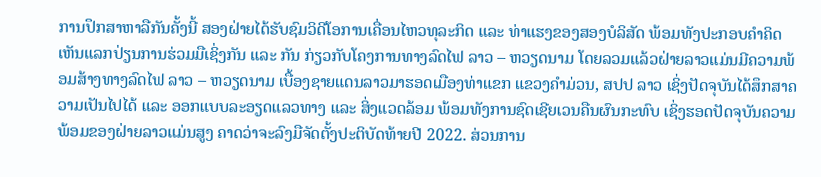ການປຶກສາຫາລືກັນຄັ້ງນີ້ ສອງຝ່າຍໄດ້ຮັບຊົມວິດີໂອການເຄື່ອນໄຫວທຸລະກິດ ແລະ ທ່າແຮງຂອງສອງບໍລິສັດ ພ້ອມທັງປະກອບຄຳຄິດເຫັນແລກປ່ຽນການຮ່ວມມືເຊິ່ງກັນ ແລະ ກັນ ກ່ຽວກັບໂຄງການທາງລົດໄຟ ລາວ – ຫວຽດນາມ ໂດຍລວມແລ້ວຝ່າຍລາວແມ່ນມີຄວາມພ້ອມສ້າງທາງລົດໄຟ ລາວ – ຫວຽດນາມ ເບື້ອງຊາຍແດນລາວມາຮອດເມືອງທ່າແຂກ ແຂວງຄຳມ່ວນ, ສປປ ລາວ ເຊິ່ງປັດຈຸບັນໄດ້ສຶກສາຄວາມເປັນໄປໄດ້ ແລະ ອອກແບບລະອຽດແລວທາງ ແລະ ສິ່ງແວດລ້ອມ ພ້ອມທັງການຊົດເຊີຍເວນຄືນຜົນກະທົບ ເຊິ່ງຮອດປັດຈຸບັນຄວາມພ້ອມຂອງຝ່າຍລາວແມ່ນສູງ ຄາດວ່າຈະລົງມືຈັດຕັ້ງປະຕິບັດທ້າຍປີ 2022. ສ່ວນການ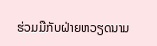ຮ່ວມມືກັບຝ່າຍຫວຽດນາມ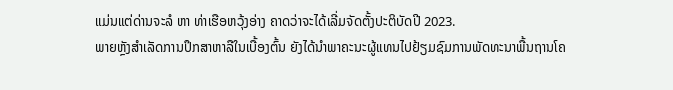ແມ່ນແຕ່ດ່ານຈະລໍ ຫາ ທ່າເຮືອຫວຸ້ງອ່າງ ຄາດວ່າຈະໄດ້ເລີ່ມຈັດຕັ້ງປະຕິບັດປີ 2023.
ພາຍຫຼັງສຳເລັດການປຶກສາຫາລືໃນເບື້ອງຕົ້ນ ຍັງໄດ້ນຳພາຄະນະຜູ້ແທນໄປຢ້ຽມຊົມການພັດທະນາພື້ນຖານໂຄ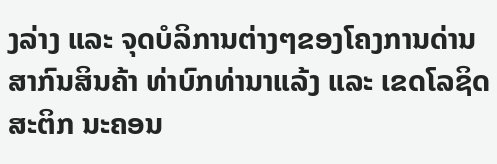ງລ່າງ ແລະ ຈຸດບໍລິການຕ່າງໆຂອງໂຄງການດ່ານສາກົນສິນຄ້າ ທ່າບົກທ່ານາແລ້ງ ແລະ ເຂດໂລຊິດສະຕິກ ນະຄອນ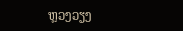ຫຼວງວຽງ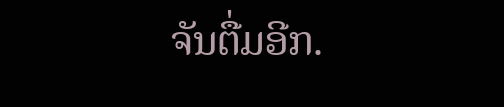ຈັນຕື່ມອີກ.